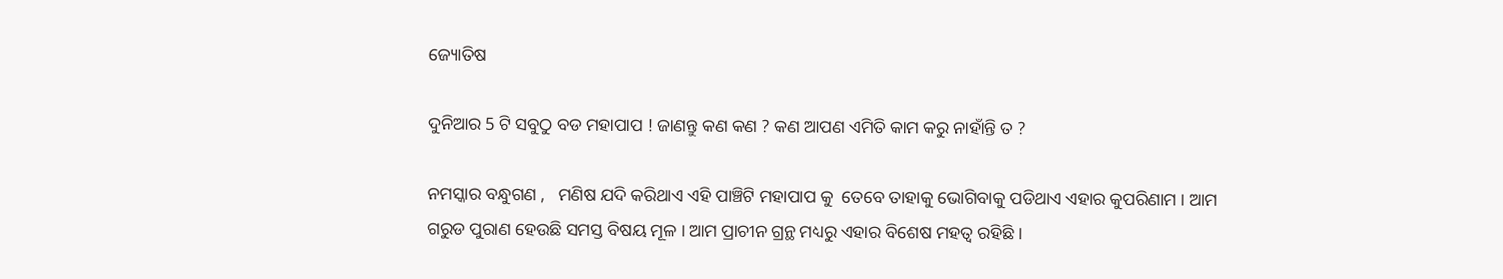ଜ୍ୟୋତିଷ

ଦୁନିଆର 5 ଟି ସବୁଠୁ ବଡ ମହାପାପ ! ଜାଣନ୍ତୁ କଣ କଣ ? କଣ ଆପଣ ଏମିତି କାମ କରୁ ନାହାଁନ୍ତି ତ ?

ନମସ୍କାର ବନ୍ଧୁଗଣ ,   ମଣିଷ ଯଦି କରିଥାଏ ଏହି ପାଞ୍ଚିଟି ମହାପାପ କୁ  ତେବେ ତାହାକୁ ଭୋଗିବାକୁ ପଡିଥାଏ ଏହାର କୁପରିଣାମ । ଆମ ଗରୁଡ ପୁରାଣ ହେଉଛି ସମସ୍ତ ବିଷୟ ମୂଳ । ଆମ ପ୍ରାଚୀନ ଗ୍ରନ୍ଥ ମଧ୍ୟରୁ ଏହାର ବିଶେଷ ମହତ୍ଵ ରହିଛି ।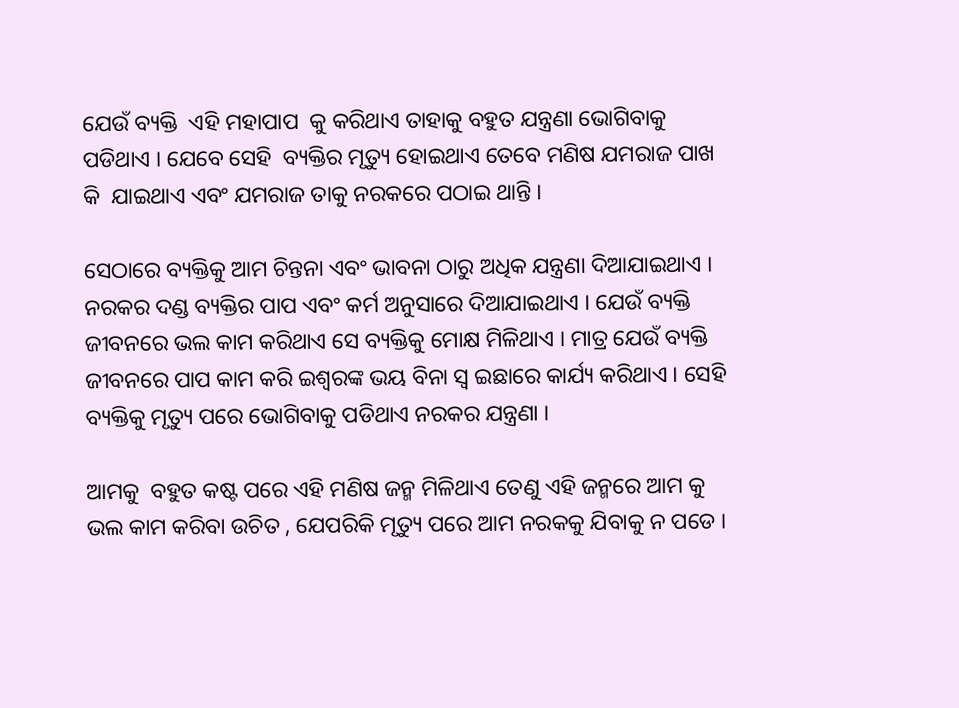ଯେଉଁ ବ୍ୟକ୍ତି  ଏହି ମହାପାପ  କୁ କରିଥାଏ ତାହାକୁ ବହୁତ ଯନ୍ତ୍ରଣା ଭୋଗିବାକୁ ପଡିଥାଏ । ଯେବେ ସେହି  ବ୍ୟକ୍ତିର ମୃତ୍ୟୁ ହୋଇଥାଏ ତେବେ ମଣିଷ ଯମରାଜ ପାଖ କି  ଯାଇଥାଏ ଏବଂ ଯମରାଜ ତାକୁ ନରକରେ ପଠାଇ ଥାନ୍ତି ।

ସେଠାରେ ବ୍ୟକ୍ତିକୁ ଆମ ଚିନ୍ତନା ଏବଂ ଭାବନା ଠାରୁ ଅଧିକ ଯନ୍ତ୍ରଣା ଦିଆଯାଇଥାଏ ।  ନରକର ଦଣ୍ଡ ବ୍ୟକ୍ତିର ପାପ ଏବଂ କର୍ମ ଅନୁସାରେ ଦିଆଯାଇଥାଏ । ଯେଉଁ ବ୍ୟକ୍ତି ଜୀବନରେ ଭଲ କାମ କରିଥାଏ ସେ ବ୍ୟକ୍ତିକୁ ମୋକ୍ଷ ମିଳିଥାଏ । ମାତ୍ର ଯେଉଁ ବ୍ୟକ୍ତି ଜୀବନରେ ପାପ କାମ କରି ଇଶ୍ଵରଙ୍କ ଭୟ ବିନା ସ୍ଵ ଇଛାରେ କାର୍ଯ୍ୟ କରିଥାଏ । ସେହି ବ୍ୟକ୍ତିକୁ ମୃତ୍ୟୁ ପରେ ଭୋଗିବାକୁ ପଡିଥାଏ ନରକର ଯନ୍ତ୍ରଣା ।

ଆମକୁ  ବହୁତ କଷ୍ଟ ପରେ ଏହି ମଣିଷ ଜନ୍ମ ମିଳିଥାଏ ତେଣୁ ଏହି ଜନ୍ମରେ ଆମ କୁ ଭଲ କାମ କରିବା ଉଚିତ , ଯେପରିକି ମୃତ୍ୟୁ ପରେ ଆମ ନରକକୁ ଯିବାକୁ ନ ପଡେ ।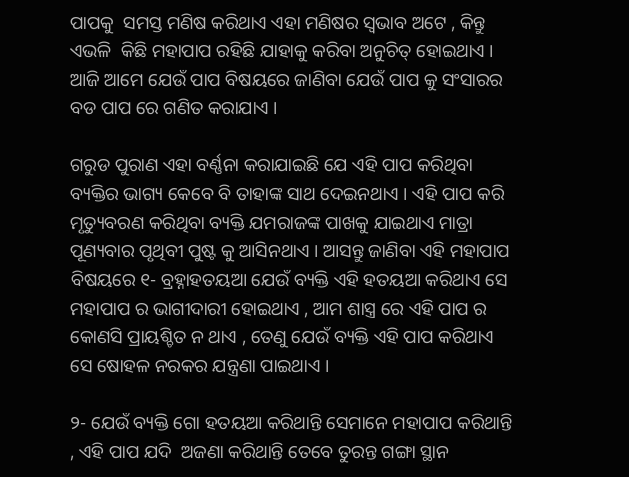ପାପକୁ  ସମସ୍ତ ମଣିଷ କରିଥାଏ ଏହା ମଣିଷର ସ୍ଵଭାବ ଅଟେ , କିନ୍ତୁ ଏଭଳି  କିଛି ମହାପାପ ରହିଛି ଯାହାକୁ କରିବା ଅନୁଚିତ୍ ହୋଇଥାଏ । ଆଜି ଆମେ ଯେଉଁ ପାପ ବିଷୟରେ ଜାଣିବା ଯେଉଁ ପାପ କୁ ସଂସାରର ବଡ ପାପ ରେ ଗଣିତ କରାଯାଏ ।

ଗରୁଡ ପୁରାଣ ଏହା ବର୍ଣ୍ଣନା କରାଯାଇଛି ଯେ ଏହି ପାପ କରିଥିବା ବ୍ୟକ୍ତିର ଭାଗ୍ୟ କେବେ ବି ତାହାଙ୍କ ସାଥ ଦେଇନଥାଏ । ଏହି ପାପ କରି ମୃତ୍ୟୁବରଣ କରିଥିବା ବ୍ୟକ୍ତି ଯମରାଜଙ୍କ ପାଖକୁ ଯାଇଥାଏ ମାତ୍ରା ପୂଣ୍ୟବାର ପୃଥିବୀ ପୁଷ୍ଟ କୁ ଆସିନଥାଏ । ଆସନ୍ତୁ ଜାଣିବା ଏହି ମହାପାପ ବିଷୟରେ ୧- ବ୍ରହ୍ନାହତୟଆ ଯେଉଁ ବ୍ୟକ୍ତି ଏହି ହତୟଆ କରିଥାଏ ସେ ମହାପାପ ର ଭାଗୀଦାରୀ ହୋଇଥାଏ , ଆମ ଶାସ୍ତ୍ର ରେ ଏହି ପାପ ର କୋଣସି ପ୍ରାୟଶ୍ଚିତ ନ ଥାଏ , ତେଣୁ ଯେଉଁ ବ୍ୟକ୍ତି ଏହି ପାପ କରିଥାଏ ସେ ଷୋହଳ ନରକର ଯନ୍ତ୍ରଣା ପାଇଥାଏ ।

୨- ଯେଉଁ ବ୍ୟକ୍ତି ଗୋ ହତୟଆ କରିଥାନ୍ତି ସେମାନେ ମହାପାପ କରିଥାନ୍ତି , ଏହି ପାପ ଯଦି  ଅଜଣା କରିଥାନ୍ତି ତେବେ ତୁରନ୍ତ ଗଙ୍ଗା ସ୍ଥାନ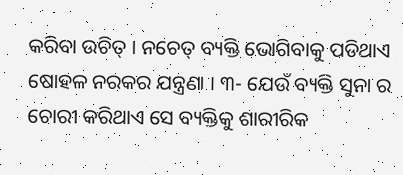କରିବା ଉଚିତ୍ । ନଚେତ୍ ବ୍ୟକ୍ତି ଭୋଗିବାକୁ ପଡିଥାଏ  ଷୋହଳ ନରକର ଯନ୍ତ୍ରଣା । ୩- ଯେଉଁ ବ୍ୟକ୍ତି ସୁନା ର ଚୋରୀ କରିଥାଏ ସେ ବ୍ୟକ୍ତିକୁ ଶାରୀରିକ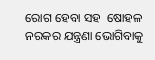ରୋଗ ହେବା ସହ  ଷୋହଳ ନରକର ଯନ୍ତ୍ରଣା ଭୋଗିବାକୁ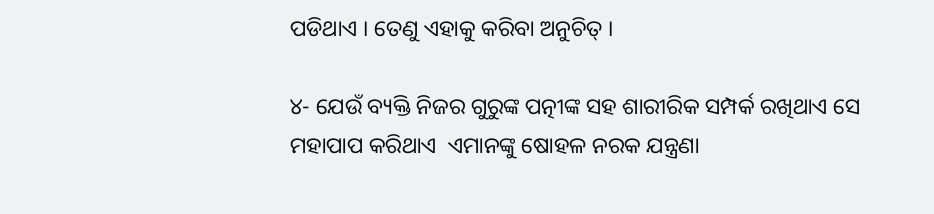ପଡିଥାଏ । ତେଣୁ ଏହାକୁ କରିବା ଅନୁଚିତ୍ ।

୪- ଯେଉଁ ବ୍ୟକ୍ତି ନିଜର ଗୁରୁଙ୍କ ପତ୍ନୀଙ୍କ ସହ ଶାରୀରିକ ସମ୍ପର୍କ ରଖିଥାଏ ସେ ମହାପାପ କରିଥାଏ  ଏମାନଙ୍କୁ ଷୋହଳ ନରକ ଯନ୍ତ୍ରଣା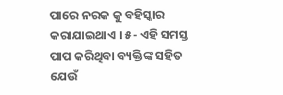ପାରେ ନରକ କୁ ବହିସ୍କାର କରାଯାଇଥାଏ । ୫- ଏହି ସମସ୍ତ ପାପ କରିଥିବା ବ୍ୟକ୍ତିଙ୍କ ସହିତ ଯେଉଁ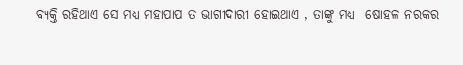ବ୍ୟକ୍ତି ରହିଥାଏ ସେ ମଧ୍ୟ ମହାପାପ ତ ଭାଗୀଦାରୀ ହୋଇଥାଏ , ତାଙ୍କୁ ମଧ୍ୟ  ଷୋହଳ ନରକର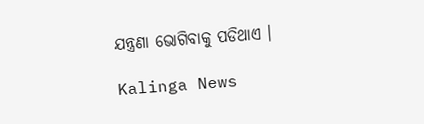ଯନ୍ତ୍ରଣା ଭୋଗିବାକୁ ପଡିଥାଏ ।

Kalinga News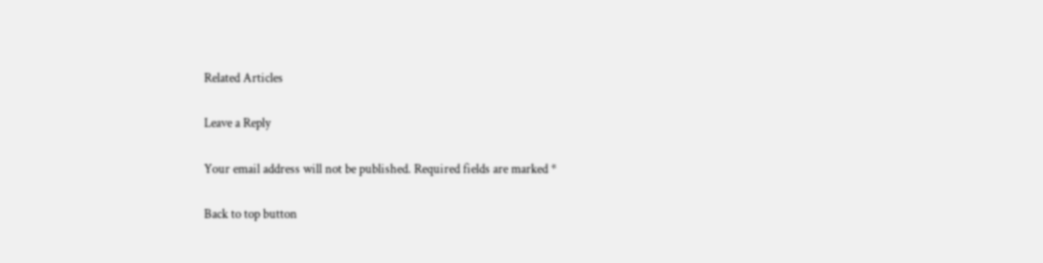Related Articles

Leave a Reply

Your email address will not be published. Required fields are marked *

Back to top button